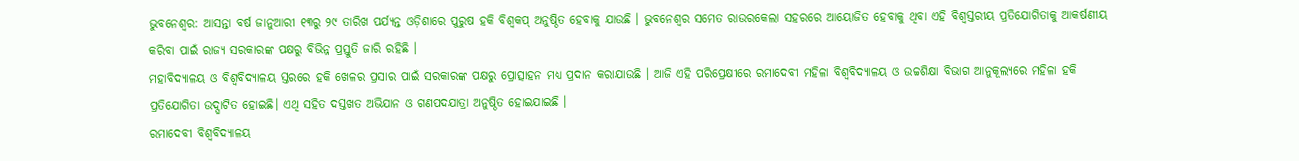ଭୁବନେଶ୍ୱର: ଆସନ୍ତା ବର୍ଷ ଜାନୁଆରୀ ୧୩ରୁ ୨୯ ତାରିଖ ପର୍ଯ୍ୟନ୍ତ ଓଡ଼ିଶାରେ ପୁରୁଷ ହକି ବିଶ୍ୱକପ୍ ଅନୁଷ୍ଠିତ ହେବାକୁ ଯାଉଛି । ଭୁବନେଶ୍ୱର ସମେତ ରାଉରକେଲା ସହରରେ ଆୟୋଜିତ ହେବାକୁ ଥିବା ଏହି ବିଶ୍ୱସ୍ତରୀୟ ପ୍ରତିଯୋଗିତାକୁ ଆକର୍ଷଣୀୟ କରିବା ପାଇଁ ରାଜ୍ୟ ସରକାରଙ୍କ ପକ୍ଷରୁ ବିଭିନ୍ନ ପ୍ରସ୍ତୁତି ଜାରି ରହିଛି ।
ମହାବିଦ୍ୟାଳୟ ଓ ବିଶ୍ୱବିଦ୍ୟାଳୟ ସ୍ତରରେ ହକି ଖେଳର ପ୍ରସାର ପାଇଁ ସରକାରଙ୍କ ପକ୍ଷରୁ ପ୍ରୋତ୍ସାହନ ମଧ୍ୟ ପ୍ରଦାନ କରାଯାଉଛି । ଆଜି ଏହି ପରିପ୍ରେକ୍ଷୀରେ ରମାଦେବୀ ମହିଳା ବିଶ୍ୱବିଦ୍ୟାଳୟ ଓ ଉଚ୍ଚଶିକ୍ଷା ବିଭାଗ ଆନୁକୂଲ୍ୟରେ ମହିଳା ହକି ପ୍ରତିଯୋଗିତା ଉଦ୍ଘାଟିତ ହୋଇଛି। ଏଥି ସହିତ ଦସ୍ତଖତ ଅଭିଯାନ ଓ ଗଣପଦଯାତ୍ରା ଅନୁଷ୍ଠିତ ହୋଇଯାଇଛି ।
ରମାଦେବୀ ବିଶ୍ୱବିଦ୍ୟାଳୟ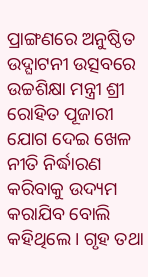ପ୍ରାଙ୍ଗଣରେ ଅନୁଷ୍ଠିତ ଉଦ୍ଘାଟନୀ ଉତ୍ସବରେ ଉଚ୍ଚଶିକ୍ଷା ମନ୍ତ୍ରୀ ଶ୍ରୀ ରୋହିତ ପୂଜାରୀ ଯୋଗ ଦେଇ ଖେଳ ନୀତି ନିର୍ଦ୍ଧାରଣ କରିବାକୁ ଉଦ୍ୟମ କରାଯିବ ବୋଲି କହିଥିଲେ। ଗୃହ ତଥା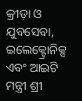କ୍ରୀଡ଼ା ଓ ଯୁବସେବା, ଇଲେକ୍ଟ୍ରୋନିକ୍ସ ଏବଂ ଆଇଟି ମନ୍ତ୍ରୀ ଶ୍ରୀ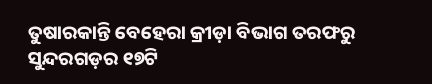ତୁଷାରକାନ୍ତି ବେହେରା କ୍ରୀଡ଼ା ବିଭାଗ ତରଫରୁ ସୁନ୍ଦରଗଡ଼ର ୧୭ଟି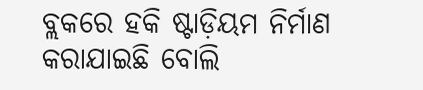ବ୍ଲକରେ ହକି ଷ୍ଟାଡ଼ିୟମ ନିର୍ମାଣ କରାଯାଇଛି ବୋଲି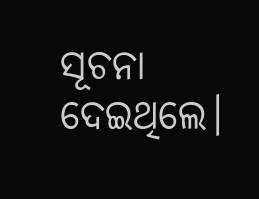ସୂଚନା ଦେଇଥିଲେ।